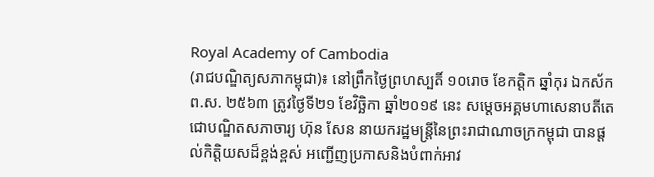Royal Academy of Cambodia
(រាជបណ្ឌិត្យសភាកម្ពុជា)៖ នៅព្រឹកថ្ងៃព្រហស្បតិ៍ ១០រោច ខែកត្ដិក ឆ្នាំកុរ ឯកស័ក ព.ស. ២៥៦៣ ត្រូវថ្ងៃទី២១ ខែវិច្ឆិកា ឆ្នាំ២០១៩ នេះ សម្ដេចអគ្គមហាសេនាបតីតេជោបណ្ឌិតសភាចារ្យ ហ៊ុន សែន នាយករដ្ឋមន្ត្រីនៃព្រះរាជាណាចក្រកម្ពុជា បានផ្ដល់កិត្តិយសដ៏ខ្ពង់ខ្ពស់ អញ្ជើញប្រកាសនិងបំពាក់អាវ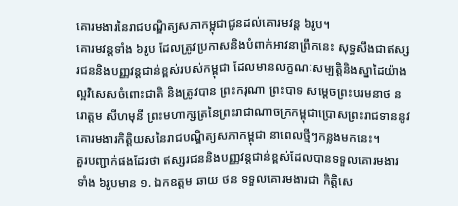គោរមងារនៃរាជបណ្ឌិត្យសភាកម្ពុជាជូនដល់គោរមវន្ត ៦រូប។
គោរមវន្តទាំង ៦រូប ដែលត្រូវប្រកាសនិងបំពាក់អាវនាព្រឹកនេះ សុទ្ធសឹងជាឥស្សរជននិងបញ្ញវន្តជាន់ខ្ពស់របស់កម្ពុជា ដែលមានលក្ខណៈសម្បត្តិនិងស្នាដៃយ៉ាងល្អវិសេសចំពោះជាតិ និងត្រូវបាន ព្រះករុណា ព្រះបាទ សម្ដេចព្រះបរមនាថ នរោត្ដម សីហមុនី ព្រះមហាក្សត្រនៃព្រះរាជាណាចក្រកម្ពុជាប្រោសព្រះរាជទាននូវ គោរមងារកិត្តិយសនៃរាជបណ្ឌិត្យសភាកម្ពុជា នាពេលថ្មីៗកន្លងមកនេះ។
គួរបញ្ជាក់ផងដែរថា ឥស្សរជននិងបញ្ញវន្តជាន់ខ្ពស់ដែលបានទទួលគោរមងារទាំង ៦រូបមាន ១. ឯកឧត្ដម ឆាយ ថន ទទួលគោរមងារជា កិតិ្តសេ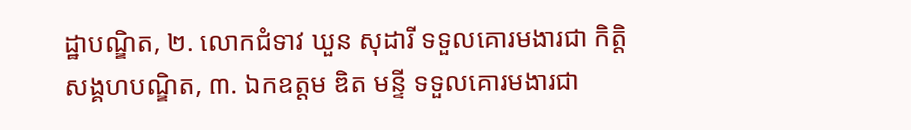ដ្ឋាបណ្ឌិត, ២. លោកជំទាវ ឃួន សុដារី ទទួលគោរមងារជា កិតិ្តសង្គហបណ្ឌិត, ៣. ឯកឧត្ដម ឌិត មន្ទី ទទួលគោរមងារជា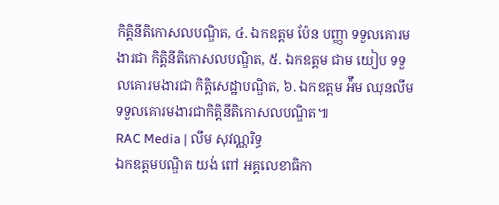កិត្តិនីតិកោសលបណ្ឌិត, ៤. ឯកឧត្ដម ប៉ែន បញ្ញា ទទួលគោរមងារជា កិត្តិនីតិកោសលបណ្ឌិត, ៥. ឯកឧត្ដម ជាម យៀប ទទួលគោរមងារជា កិតិ្តសេដ្ឋាបណ្ឌិត, ៦. ឯកឧត្ដម អ៉ឹម ឈុនលឹម ទទួលគោរមងារជាកិត្តិនីតិកោសលបណ្ឌិត៕
RAC Media | លឹម សុវណ្ណរិទ្ធ
ឯកឧត្តមបណ្ឌិត យង់ ពៅ អគ្គលេខាធិកា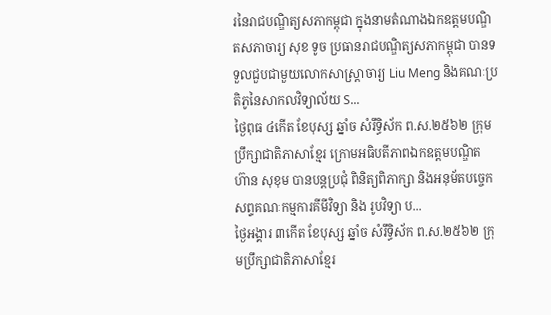រនៃរាជបណ្ឌិត្យសភាកម្ពុជា ក្នុងនាមតំណាងឯកឧត្តមបណ្ឌិតសភាចារ្យ សុខ ទូច ប្រធានរាជបណ្ឌិត្យសភាកម្ពុជា បានទទួលជួបជាមួយលោកសាស្ត្រាចារ្យ Liu Meng និងគណៈប្រតិភូនៃសាកលវិទ្យាល័យ S...
ថ្ងៃពុធ ៤កើត ខែបុស្ស ឆ្នាំច សំរឹទ្ធិស័ក ព.ស.២៥៦២ ក្រុមប្រឹក្សាជាតិភាសាខ្មែរ ក្រោមអធិបតីភាពឯកឧត្តមបណ្ឌិត ហ៊ាន សុខុម បានបន្តប្រជុំ ពិនិត្យពិភាក្សា និងអនុម័តបច្ចេកសព្ទគណៈកម្មការគីមីវិទ្យា និង រូបវិទ្យា ប...
ថ្ងៃអង្គារ ៣កើត ខែបុស្ស ឆ្នាំច សំរឹទ្ធិស័ក ព.ស.២៥៦២ ក្រុមប្រឹក្សាជាតិភាសាខ្មែរ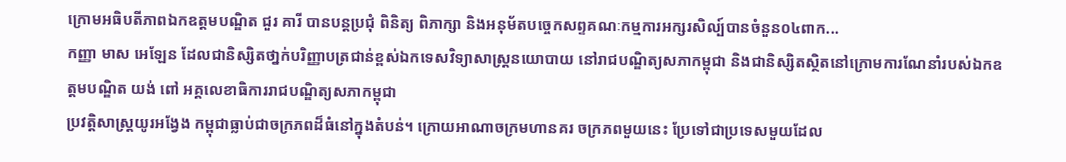ក្រោមអធិបតីភាពឯកឧត្តមបណ្ឌិត ជួរ គារី បានបន្តប្រជុំ ពិនិត្យ ពិភាក្សា និងអនុម័តបច្ចេកសព្ទគណៈកម្មការអក្សរសិល្ប៍បានចំនួន០៤ពាក...
កញ្ញា មាស អេឡែន ដែលជានិស្សិតថា្នក់បរិញ្ញាបត្រជាន់ខ្ពស់ឯកទេសវិទ្យាសាស្ត្រនយោបាយ នៅរាជបណ្ឌិត្យសភាកម្ពុជា និងជានិស្សិតស្ថិតនៅក្រោមការណែនាំរបស់ឯកឧត្តមបណ្ឌិត យង់ ពៅ អគ្គលេខាធិការរាជបណ្ឌិត្យសភាកម្ពុជា
ប្រវត្តិសាស្ត្រយូរអង្វែង កម្ពុជាធ្លាប់ជាចក្រភពដ៏ធំនៅក្នុងតំបន់។ ក្រោយអាណាចក្រមហានគរ ចក្រភពមួយនេះ ប្រែទៅជាប្រទេសមួយដែល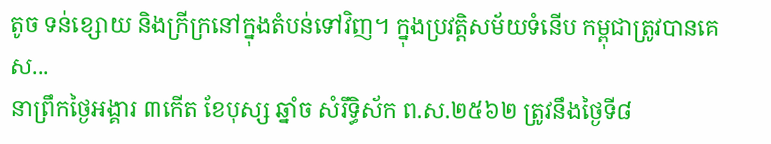តូច ទន់ខ្សោយ និងក្រីក្រនៅក្នុងតំបន់ទៅវិញ។ ក្នុងប្រវត្តិសម័យទំនើប កម្ពុជាត្រូវបានគេស...
នាព្រឹកថ្ងៃអង្គារ ៣កើត ខែបុស្ស ឆ្នាំច សំរឹទ្ធិស័ក ព.ស.២៥៦២ ត្រូវនឹងថ្ងៃទី៨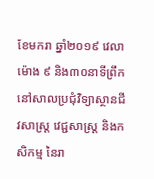ខែមករា ឆ្នាំ២០១៩ វេលាម៉ោង ៩ និង៣០នាទីព្រឹក នៅសាលប្រជុំវិទ្យាស្ថានជីវសាស្ត្រ វេជ្ជសាស្ត្រ និងកសិកម្ម នៃរា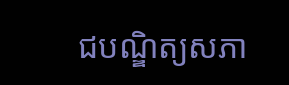ជបណ្ឌិត្យសភា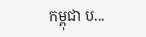កម្ពុជា ប...